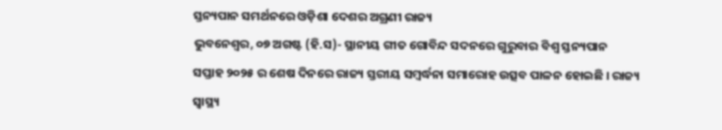ସ୍ତନ୍ୟପାନ ସମର୍ଥନରେ ଓଡ଼ିଶା ଦେଶର ଅଗ୍ରଣୀ ରାଜ୍ୟ
ଭୁବନେଶ୍ୱର, ୦୭ ଅଗଷ୍ଟ (ହି.ସ)- ସ୍ଥାନୀୟ ଗୀତ ଗୋବିନ୍ଦ ସଦନରେ ଗୁରୁବାର ବିଶ୍ୱ ସ୍ତନ୍ୟପାନ ସପ୍ତାହ ୨୦୨୫ ର ଶେଷ ଦିନରେ ରାଜ୍ୟ ସ୍ତରୀୟ ସମ୍ବର୍ଦ୍ଧନା ସମାରୋହ ଉତ୍ସବ ପାଳନ ହୋଇଛି । ରାଜ୍ୟ ସ୍ୱାସ୍ଥ୍ୟ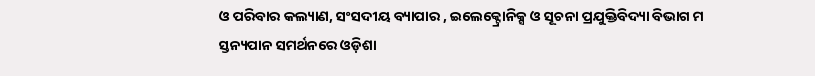ଓ ପରିବାର କଲ୍ୟାଣ, ସଂସଦୀୟ ବ୍ୟାପାର , ଇଲେକ୍ଟ୍ରୋନିକ୍ସ ଓ ସୂଚନା ପ୍ରଯୁକ୍ତିବିଦ୍ୟା ବିଭାଗ ମ
ସ୍ତନ୍ୟପାନ ସମର୍ଥନରେ ଓଡ଼ିଶା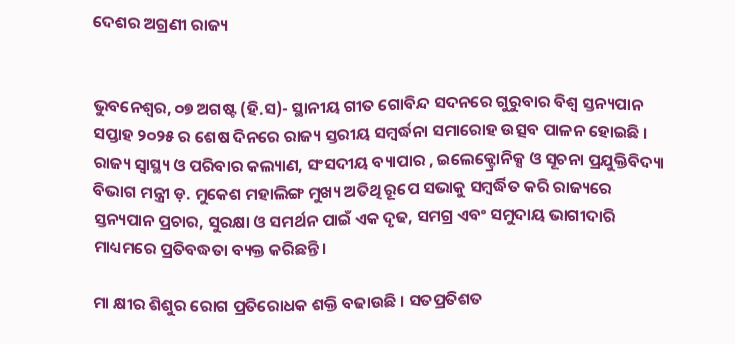ଦେଶର ଅଗ୍ରଣୀ ରାଜ୍ୟ


ଭୁବନେଶ୍ୱର, ୦୭ ଅଗଷ୍ଟ (ହି.ସ)- ସ୍ଥାନୀୟ ଗୀତ ଗୋବିନ୍ଦ ସଦନରେ ଗୁରୁବାର ବିଶ୍ୱ ସ୍ତନ୍ୟପାନ ସପ୍ତାହ ୨୦୨୫ ର ଶେଷ ଦିନରେ ରାଜ୍ୟ ସ୍ତରୀୟ ସମ୍ବର୍ଦ୍ଧନା ସମାରୋହ ଉତ୍ସବ ପାଳନ ହୋଇଛି । ରାଜ୍ୟ ସ୍ୱାସ୍ଥ୍ୟ ଓ ପରିବାର କଲ୍ୟାଣ, ସଂସଦୀୟ ବ୍ୟାପାର , ଇଲେକ୍ଟ୍ରୋନିକ୍ସ ଓ ସୂଚନା ପ୍ରଯୁକ୍ତିବିଦ୍ୟା ବିଭାଗ ମନ୍ତ୍ରୀ ଡ଼. ମୁକେଶ ମହାଲିଙ୍ଗ ମୁଖ୍ୟ ଅତିଥି ରୂପେ ସଭାକୁ ସମ୍ବର୍ଦ୍ଧିତ କରି ରାଜ୍ୟରେ ସ୍ତନ୍ୟପାନ ପ୍ରଚାର, ସୁରକ୍ଷା ଓ ସମର୍ଥନ ପାଇଁ ଏକ ଦୃଢ, ସମଗ୍ର ଏବଂ ସମୁଦାୟ ଭାଗୀଦାରି ମାଧ୍ୟମରେ ପ୍ରତିବଦ୍ଧତା ବ୍ୟକ୍ତ କରିଛନ୍ତି।

ମା କ୍ଷୀର ଶିଶୁର ରୋଗ ପ୍ରତିରୋଧକ ଶକ୍ତି ବଢାଉଛି । ସତପ୍ରତିଶତ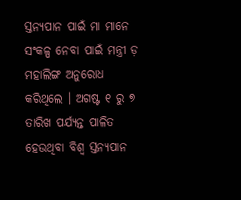ସ୍ତନ୍ୟପାନ ପାଇଁ ମା ମାନେ ସଂକଳ୍ପ ନେବା ପାଇଁ ମନ୍ତ୍ରୀ ଡ଼ ମହାଲିଙ୍ଗ ଅନୁରୋଧ କରିଥିଲେ । ଅଗଷ୍ଟ ୧ ରୁ ୭ ତାରିଖ ପର୍ଯ୍ୟନ୍ତ ପାଳିତ ହେଉଥିବା ବିଶ୍ୱ ସ୍ତନ୍ୟପାନ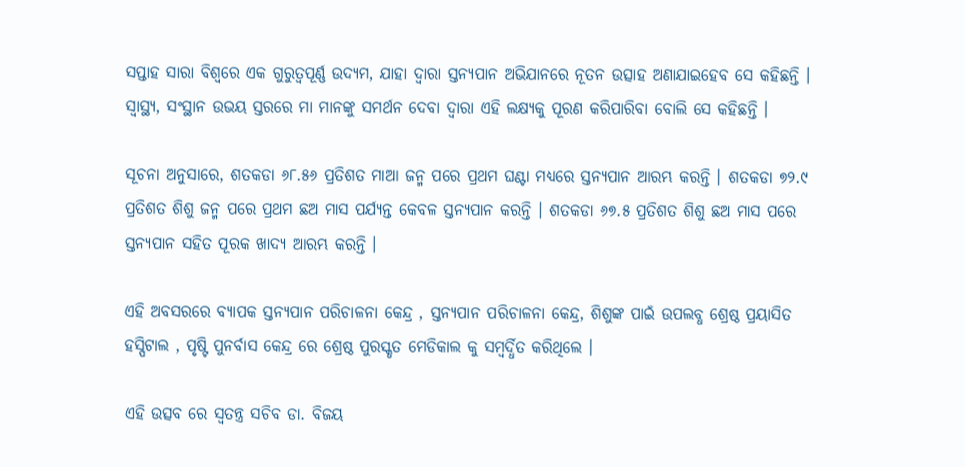ସପ୍ତାହ ସାରା ବିଶ୍ୱରେ ଏକ ଗୁରୁତ୍ୱପୂର୍ଣ୍ଣ ଉଦ୍ୟମ, ଯାହା ଦ୍ୱାରା ସ୍ତନ୍ୟପାନ ଅଭିଯାନରେ ନୂତନ ଉତ୍ସାହ ଅଣାଯାଇହେବ ସେ କହିଛନ୍ତି । ସ୍ୱାସ୍ଥ୍ୟ, ସଂସ୍ଥାନ ଉଭୟ ସ୍ତରରେ ମା ମାନଙ୍କୁ ସମର୍ଥନ ଦେବା ଦ୍ୱାରା ଏହି ଲକ୍ଷ୍ୟକୁ ପୂରଣ କରିପାରିବା ବୋଲି ସେ କହିଛନ୍ତି ।

ସୂଚନା ଅନୁସାରେ, ଶତକଡା ୬୮.୫୬ ପ୍ରତିଶତ ମାଆ ଜନ୍ମ ପରେ ପ୍ରଥମ ଘଣ୍ଟା ମଧ୍ୟରେ ସ୍ତନ୍ୟପାନ ଆରମ୍ଭ କରନ୍ତି । ଶତକଡା ୭୨.୯ ପ୍ରତିଶତ ଶିଶୁ ଜନ୍ମ ପରେ ପ୍ରଥମ ଛଅ ମାସ ପର୍ଯ୍ୟନ୍ତ କେବଳ ସ୍ତନ୍ୟପାନ କରନ୍ତି । ଶତକଡା ୬୭.୫ ପ୍ରତିଶତ ଶିଶୁ ଛଅ ମାସ ପରେ ସ୍ତନ୍ୟପାନ ସହିତ ପୂରକ ଖାଦ୍ୟ ଆରମ୍ଭ କରନ୍ତି ।

ଏହି ଅବସରରେ ବ୍ୟାପକ ସ୍ତନ୍ୟପାନ ପରିଚାଳନା କେନ୍ଦ୍ର , ସ୍ତନ୍ୟପାନ ପରିଚାଳନା କେନ୍ଦ୍ର, ଶିଶୁଙ୍କ ପାଇଁ ଉପଲବ୍ଧ ଶ୍ରେଷ୍ଠ ପ୍ରୟାସିତ ହସ୍ପିଟାଲ , ପୃଷ୍ଟି ପୁନର୍ବାସ କେନ୍ଦ୍ର ରେ ଶ୍ରେଷ୍ଠ ପୁରସ୍କୃତ ମେଡିକାଲ କୁ ସମ୍ବର୍ଦ୍ଧିତ କରିଥିଲେ ।

ଏହି ଉତ୍ସବ ରେ ସ୍ୱତନ୍ତ୍ର ସଚିବ ଡା. ବିଜୟ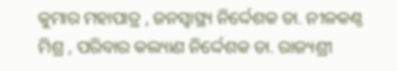କୁମାର ମହାପାତ୍ର , ଜନସ୍ୱାସ୍ଥ୍ୟ ନିର୍ଦ୍ଦେଶକ ଡା. ନୀଳକଣ୍ଠ ମିଶ୍ର , ପରିବାର କଲ୍ୟାଣ ନିର୍ଦ୍ଦେଶକ ଡା. ରାଜ୍ୟଶ୍ରୀ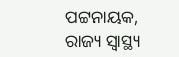ପଟ୍ଟନାୟକ, ରାଜ୍ୟ ସ୍ୱାସ୍ଥ୍ୟ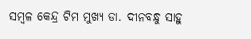ସମ୍ବଳ କେନ୍ଦ୍ର ଟିମ ମୁଖ୍ୟ ଡା. ଦୀନବନ୍ଧୁ ସାହୁ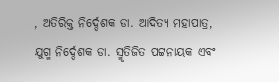, ଅତିରିକ୍ତ ନିର୍ଦ୍ଦେଶକ ଡା. ଆଦିତ୍ୟ ମହାପାତ୍ର, ଯୁଗ୍ମ ନିର୍ଦ୍ଦେଶକ ଡା. ସ୍ମୃତିଜିତ ପଟ୍ଟନାୟକ ଏବଂ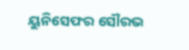ୟୁନିସେଫର ସୌରଭ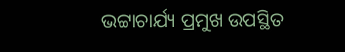ଭଟ୍ଟାଚାର୍ଯ୍ୟ ପ୍ରମୁଖ ଉପସ୍ଥିତ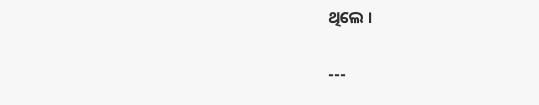ଥିଲେ ।

---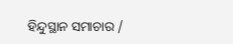ହିନ୍ଦୁସ୍ଥାନ ସମାଚାର /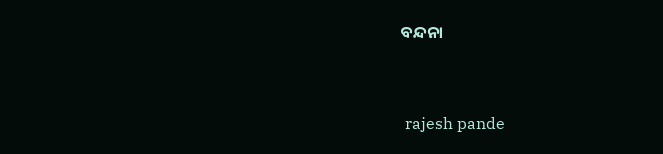ବନ୍ଦନା


 rajesh pande